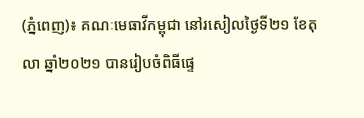(ភ្នំពេញ)៖ គណៈមេធាវីកម្ពុជា នៅរសៀលថ្ងៃទី២១ ខែតុលា ឆ្នាំ២០២១ បានរៀបចំពិធីផ្ទេ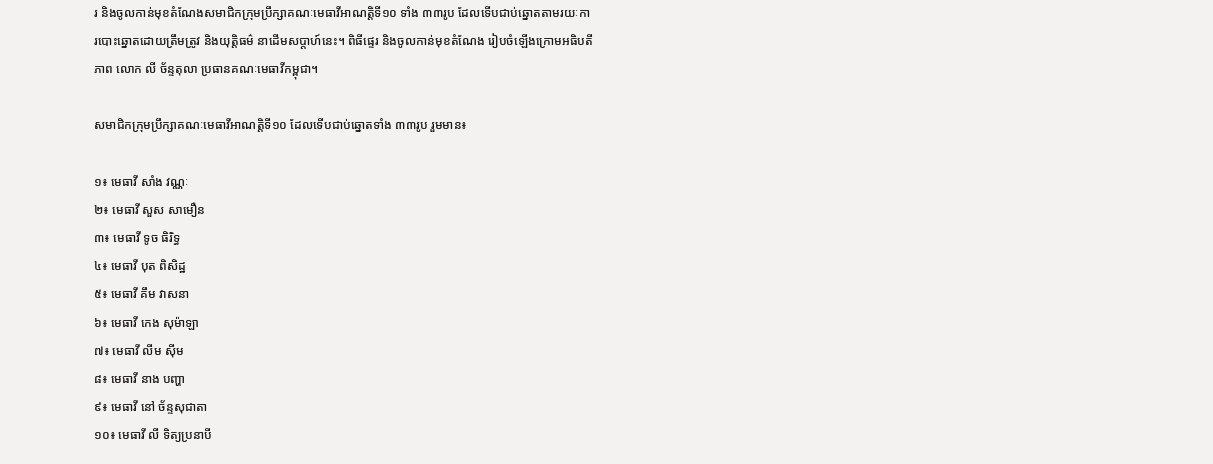រ និងចូលកាន់មុខតំណែងសមាជិកក្រុមប្រឹក្សាគណៈមេធាវីអាណត្តិទី១០ ទាំង ៣៣រូប ដែលទើបជាប់ឆ្នោតតាមរយៈការបោះឆ្នោតដោយត្រឹមត្រូវ និងយុត្តិធម៌ នាដើមសប្តាហ៍នេះ។ ពិធីផ្ទេរ និងចូលកាន់មុខតំណែង រៀបចំឡើងក្រោមអធិបតីភាព លោក លី ច័ន្ទតុលា ប្រធានគណៈមេធាវីកម្ពុជា។

សមាជិកក្រុមប្រឹក្សាគណៈមេធាវីអាណត្តិទី១០ ដែលទើបជាប់ឆ្នោតទាំង ៣៣រូប រួមមាន៖

១៖ មេធាវី សាំង វណ្ណៈ
២៖ មេធាវី សួស សាមឿន
៣៖ មេធាវី ទូច ធិរិទ្ធ
៤៖ មេធាវី បុត ពិសិដ្ឋ
៥៖ មេធាវី គឹម វាសនា
៦៖ មេធាវី កេង សុម៉ាឡា
៧៖ មេធាវី លីម ស៊ីម
៨៖ មេធាវី នាង បញ្ហា
៩៖ មេធាវី នៅ ច័ន្ទសុជាតា
១០៖ មេធាវី លី ទិត្យប្រនាបី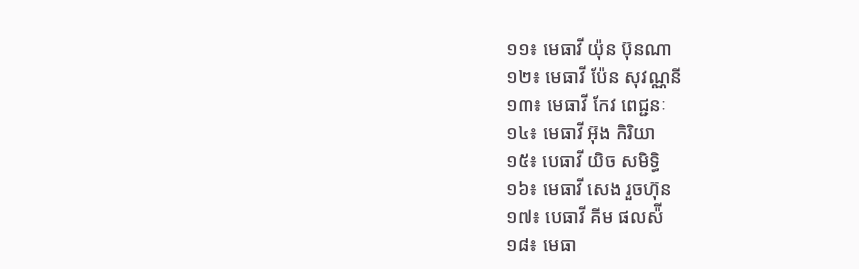១១៖ មេធាវី យ៉ុន ប៊ុនណា
១២៖ មេធាវី ប៉ែន សុវណ្ណនី
១៣៖ មេធាវី កែវ ពេជ្ជនៈ
១៤៖ មេធាវី អ៊ុង កិរិយា
១៥៖ បេធាវី យិច សមិទ្ធិ
១៦៖ មេធាវី សេង រួចហ៊ុន
១៧៖ បេធាវី គីម ផលស៉ី
១៨៖ មេធា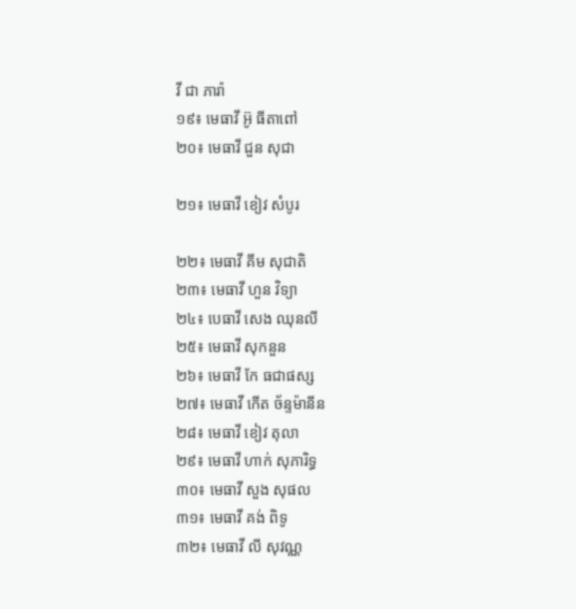វី ជា ភារ៉ា
១៩៖ មេធាវី អ៊ូ ធីតាពៅ
២០៖ មេធាវី ជួន សុជា

២១៖ មេធាវី ខៀវ សំបូរ

២២៖ មេធាវី គីម សុជាតិ
២៣៖ មេធាវី ហួន វិទ្យា
២៤៖ បេធាវី សេង ឈុនលី
២៥៖ មេធាវី សុកនួន
២៦៖ មេធាវី កែ ធជាផស្ស
២៧៖ មេធាវី កើត ច័ន្ទម៉ានីន
២៨៖ មេធាវី ខៀវ តុលា
២៩៖ មេធាវី ហាក់ សុភារិទ្ធ
៣០៖ មេធាវី សួង សុផល
៣១៖ មេធាវី គង់ ពិទូ
៣២៖ មេធាវី លី សុវណ្ណ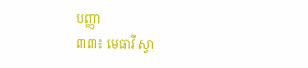បញ្ញា
៣៣៖ មេធាវី ស្វា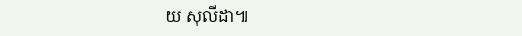យ សុលីដា៕